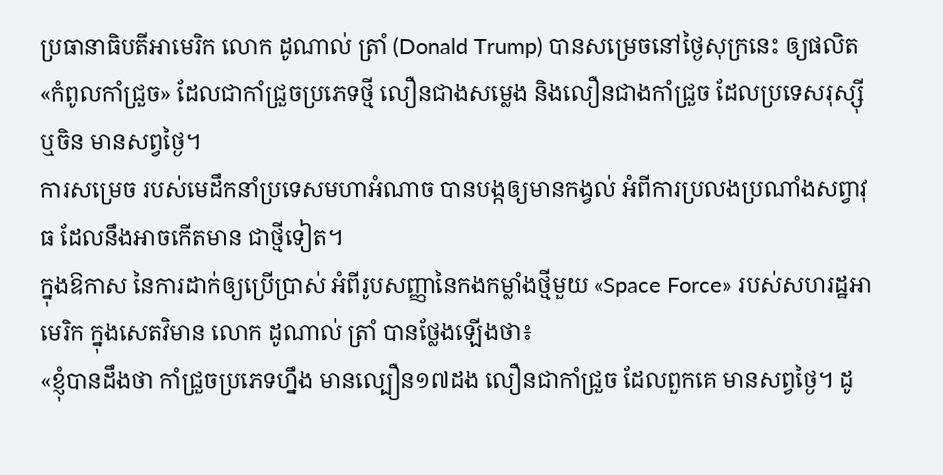ប្រធានាធិបតីអាមេរិក លោក ដូណាល់ ត្រាំ (Donald Trump) បានសម្រេចនៅថ្ងៃសុក្រនេះ ឲ្យផលិត«កំពូលកាំជ្រួច» ដែលជាកាំជ្រួចប្រភេទថ្មី លឿនជាងសម្លេង និងលឿនជាងកាំជ្រួច ដែលប្រទេសរុស្ស៊ី ឬចិន មានសព្វថ្ងៃ។
ការសម្រេច របស់មេដឹកនាំប្រទេសមហាអំណាច បានបង្កឲ្យមានកង្វល់ អំពីការប្រលងប្រណាំងសព្វាវុធ ដែលនឹងអាចកើតមាន ជាថ្មីទៀត។
ក្នុងឱកាស នៃការដាក់ឲ្យប្រើប្រាស់ អំពីរូបសញ្ញានៃកងកម្លាំងថ្មីមួយ «Space Force» របស់សហរដ្ឋអាមេរិក ក្នុងសេតវិមាន លោក ដូណាល់ ត្រាំ បានថ្លែងឡើងថា៖
«ខ្ញុំបានដឹងថា កាំជ្រួចប្រភេទហ្នឹង មានល្បឿន១៧ដង លឿនជាកាំជ្រួច ដែលពួកគេ មានសព្វថ្ងៃ។ ដូ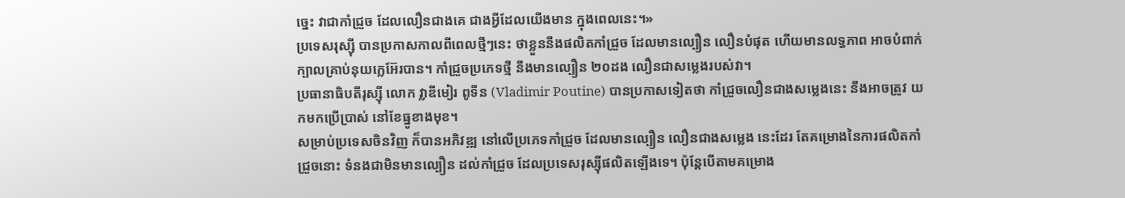ច្នេះ វាជាកាំជ្រួច ដែលលឿនជាងគេ ជាងអ្វីដែលយើងមាន ក្នុងពេលនេះ។»
ប្រទេសរុស្ស៊ី បានប្រកាសកាលពីពេលថ្មីៗនេះ ថាខ្លួននឹងផលិតកាំជ្រួច ដែលមានល្បឿន លឿនបំផុត ហើយមានលទ្ធភាព អាចបំពាក់ក្បាលគ្រាប់នុយក្លេអ៊ែរបាន។ កាំជ្រួចប្រភេទថ្មី នឹងមានល្បឿន ២០ដង លឿនជាសម្លេងរបស់វា។
ប្រធានាធិបតីរុស្ស៊ី លោក វ្លាឌីមៀរ ពូទីន (Vladimir Poutine) បានប្រកាសទៀតថា កាំជ្រួចលឿនជាងសម្លេងនេះ នឹងអាចត្រូវ យកមកប្រើប្រាស់ នៅខែធ្នូខាងមុខ។
សម្រាប់ប្រទេសចិនវិញ ក៏បានអភិវឌ្ឍ នៅលើប្រភេទកាំជ្រួច ដែលមានល្បឿន លឿនជាងសម្លេង នេះដែរ តែគម្រោងនៃការផលិតកាំជ្រួចនោះ ទំនងជាមិនមានល្បឿន ដល់កាំជ្រួច ដែលប្រទេសរុស្ស៊ីផលិតឡើងទេ។ ប៉ុន្តែបើតាមគម្រោង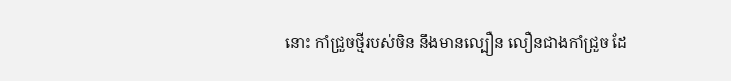នោះ កាំជ្រួចថ្មីរបស់ចិន នឹងមានល្បឿន លឿនជាងកាំជ្រួច ដែ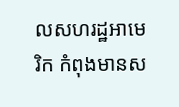លសហរដ្ឋអាមេរិក កំពុងមានស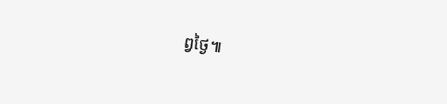ព្វថ្ងៃ៕